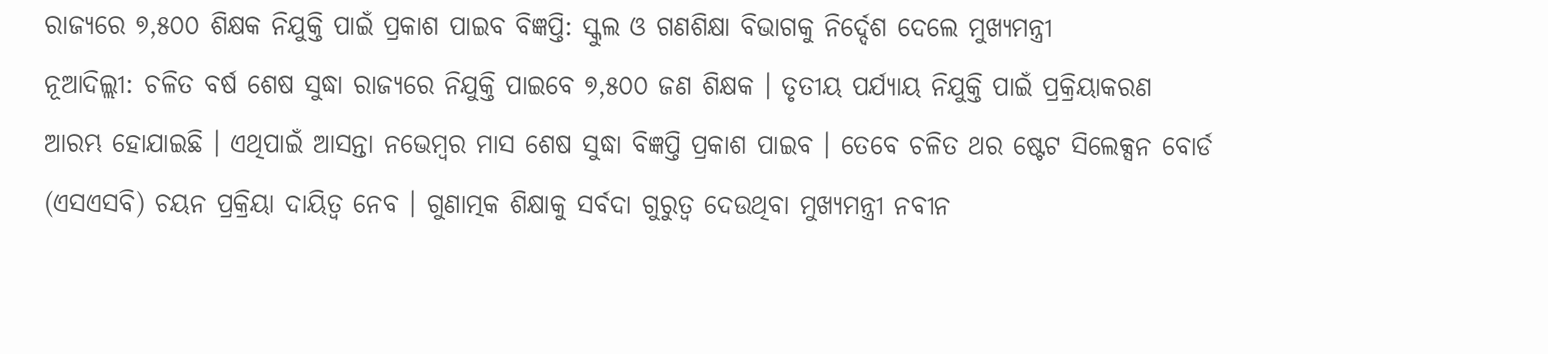ରାଜ୍ୟରେ ୭,୫୦୦ ଶିକ୍ଷକ ନିଯୁକ୍ତି ପାଇଁ ପ୍ରକାଶ ପାଇବ ବିଜ୍ଞପ୍ତି: ସ୍କୁଲ ଓ ଗଣଶିକ୍ଷା ବିଭାଗକୁ ନିର୍ଦ୍ଦେଶ ଦେଲେ ମୁଖ୍ୟମନ୍ତ୍ରୀ
ନୂଆଦିଲ୍ଲୀ: ଚଳିତ ବର୍ଷ ଶେଷ ସୁଦ୍ଧା ରାଜ୍ୟରେ ନିଯୁକ୍ତି ପାଇବେ ୭,୫୦୦ ଜଣ ଶିକ୍ଷକ । ତୃତୀୟ ପର୍ଯ୍ୟାୟ ନିଯୁକ୍ତି ପାଇଁ ପ୍ରକ୍ରିୟାକରଣ ଆରମ୍ଭ ହୋଯାଇଛି । ଏଥିପାଇଁ ଆସନ୍ତା ନଭେମ୍ବର ମାସ ଶେଷ ସୁଦ୍ଧା ବିଜ୍ଞପ୍ତି ପ୍ରକାଶ ପାଇବ । ତେବେ ଚଳିତ ଥର ଷ୍ଟେଟ ସିଲେକ୍ସନ ବୋର୍ଡ (ଏସଏସବି) ଚୟନ ପ୍ରକ୍ରିୟା ଦାୟିତ୍ୱ ନେବ । ଗୁଣାତ୍ମକ ଶିକ୍ଷାକୁ ସର୍ବଦା ଗୁରୁତ୍ୱ ଦେଉଥିବା ମୁଖ୍ୟମନ୍ତ୍ରୀ ନବୀନ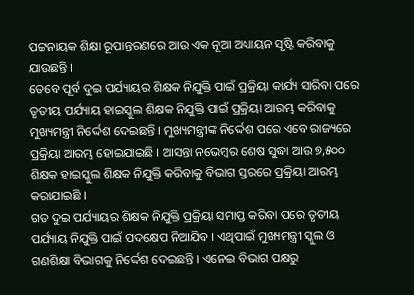ପଟ୍ଟନାୟକ ଶିକ୍ଷା ରୂପାନ୍ତରଣରେ ଆଉ ଏକ ନୂଆ ଅଧ୍ୟାୟନ ସୃଷ୍ଟି କରିବାକୁ ଯାଉଛନ୍ତି ।
ତେବେ ପୂର୍ବ ଦୁଇ ପର୍ଯ୍ୟାୟର ଶିକ୍ଷକ ନିଯୁକ୍ତି ପାଇଁ ପ୍ରକ୍ରିୟା କାର୍ଯ୍ୟ ସାରିବା ପରେ ତୃତୀୟ ପର୍ଯ୍ୟାୟ ହାଇସ୍କୁଲ ଶିକ୍ଷକ ନିଯୁକ୍ତି ପାଇଁ ପ୍ରକ୍ରିୟା ଆରମ୍ଭ କରିବାକୁ ମୁଖ୍ୟମନ୍ତ୍ରୀ ନିର୍ଦ୍ଦେଶ ଦେଇଛନ୍ତି । ମୁଖ୍ୟମନ୍ତ୍ରୀଙ୍କ ନିର୍ଦ୍ଦେଶ ପରେ ଏବେ ରାଜ୍ୟରେ ପ୍ରକ୍ରିୟା ଆରମ୍ଭ ହୋଇଯାଇଛି । ଆସନ୍ତା ନଭେମ୍ବର ଶେଷ ସୁଦ୍ଧା ଆଉ ୭,୫୦୦ ଶିକ୍ଷକ ହାଇସ୍କୁଲ ଶିକ୍ଷକ ନିଯୁକ୍ତି କରିବାକୁ ବିଭାଗ ସ୍ତରରେ ପ୍ରକ୍ରିୟା ଆରମ୍ଭ କରାଯାଇଛି ।
ଗତ ଦୁଇ ପର୍ଯ୍ୟାୟର ଶିକ୍ଷକ ନିଯୁକ୍ତି ପ୍ରକ୍ରିୟା ସମାପ୍ତ କରିବା ପରେ ତୃତୀୟ ପର୍ଯ୍ୟାୟ ନିଯୁକ୍ତି ପାଇଁ ପଦକ୍ଷେପ ନିଆଯିବ । ଏଥିପାଇଁ ମୁଖ୍ୟମନ୍ତ୍ରୀ ସ୍କୁଲ ଓ ଗଣଶିକ୍ଷା ବିଭାଗକୁ ନିର୍ଦ୍ଦେଶ ଦେଇଛନ୍ତି । ଏନେଇ ବିଭାଗ ପକ୍ଷରୁ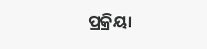ପ୍ରକ୍ରିୟା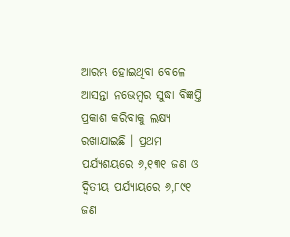ଆରମ୍ଭ ହୋଇଥିବା ବେଳେ ଆସନ୍ତା ନଭେମ୍ବର ସୁଦ୍ଧା ବିଜ୍ଞପ୍ତି ପ୍ରକାଶ କରିବାକୁ ଲକ୍ଷ୍ୟ ରଖାଯାଇଛି । ପ୍ରଥମ ପର୍ଯ୍ୟଶୟରେ ୬,୧୩୧ ଜଣ ଓ ଦ୍ୱିତୀୟ ପର୍ଯ୍ୟାୟରେ ୬,୮୯୧ ଜଣ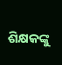ଶିକ୍ଷକଙ୍କୁ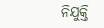ନିଯୁକ୍ତି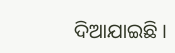ଦିଆଯାଇଛି ।